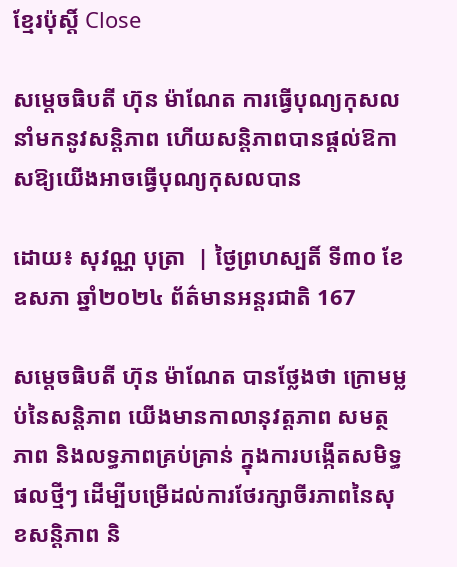ខ្មែរប៉ុស្ដិ៍ Close

សម្តេចធិបតី ហ៊ុន ម៉ាណែត ការធ្វើបុណ្យកុសល នាំមកនូវសន្តិភាព ហើយសន្តិភាពបានផ្តល់ឱកាសឱ្យយើងអាចធ្វើបុណ្យកុសលបាន

ដោយ៖ សុវណ្ណ បុត្រា  | ថ្ងៃព្រហស្បតិ៍ ទី៣០ ខែឧសភា ឆ្នាំ២០២៤ ព័ត៌មានអន្តរជាតិ 167

សម្តេចធិបតី ហ៊ុន ម៉ាណែត បានថ្លែងថា ក្រោមម្លប់នៃសន្តិភាព យើងមានកាលានុវត្តភាព សមត្ថភាព និងលទ្ធភាពគ្រប់គ្រាន់ ក្នុងការបង្កើតសមិទ្ធផលថ្មីៗ ដើម្បីបម្រើដល់ការថែរក្សាចីរភាពនៃសុខសន្តិភាព និ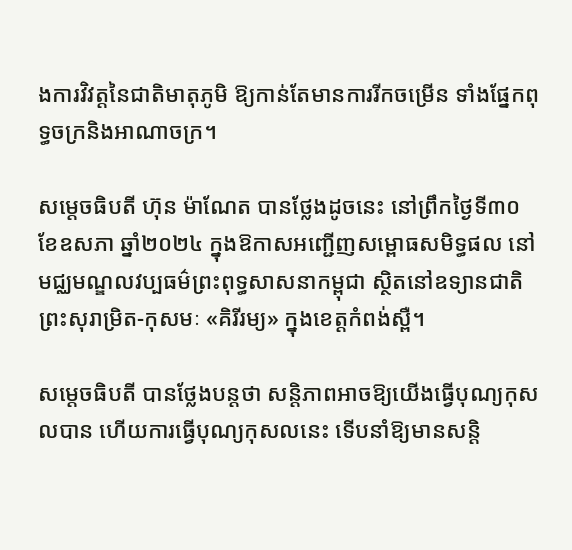ងការវិវត្តនៃជាតិមាតុភូមិ ឱ្យកាន់តែមានការរីកចម្រើន ទាំងផ្នែកពុទ្ធចក្រនិងអាណាចក្រ។

សម្តេចធិបតី ហ៊ុន ម៉ាណែត បានថ្លែងដូចនេះ នៅព្រឹកថ្ងៃទី៣០ ខែឧសភា ឆ្នាំ២០២៤ ក្នុងឱកាសអញ្ជើញសម្ពោធសមិទ្ធផល នៅមជ្ឈមណ្ឌលវប្បធម៌ព្រះពុទ្ធសាសនាកម្ពុជា ស្ថិតនៅឧទ្យានជាតិព្រះសុរាម្រិត-កុសមៈ «គិរីរម្យ» ក្នុងខេត្តកំពង់ស្ពឺ។

សម្តេចធិបតី បានថ្លែងបន្តថា សន្តិភាពអាចឱ្យយើងធ្វើបុណ្យកុសលបាន ហើយការធ្វើបុណ្យកុសលនេះ ទើបនាំឱ្យមានសន្តិ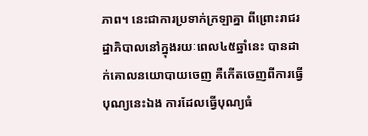ភាព។ នេះជាការប្រទាក់ក្រឡាគ្នា ពីព្រោះរាជរដ្ឋាភិបាលនៅក្នុងរយៈពេល៤៥ឆ្នាំនេះ បានដាក់គោលនយោបាយចេញ គឺកើតចេញពីការធ្វើបុណ្យនេះឯង ការដែលធ្វើបុណ្យធំ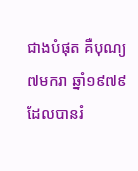ជាងបំផុត គឺបុណ្យ ៧មករា ឆ្នាំ១៩៧៩ ដែលបានរំ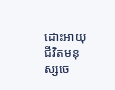ដោះអាយុជីវិតមនុស្សចេ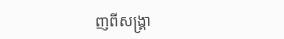ញពីសង្គ្រា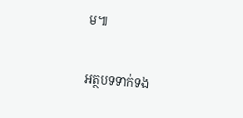ម៕

អត្ថបទទាក់ទង